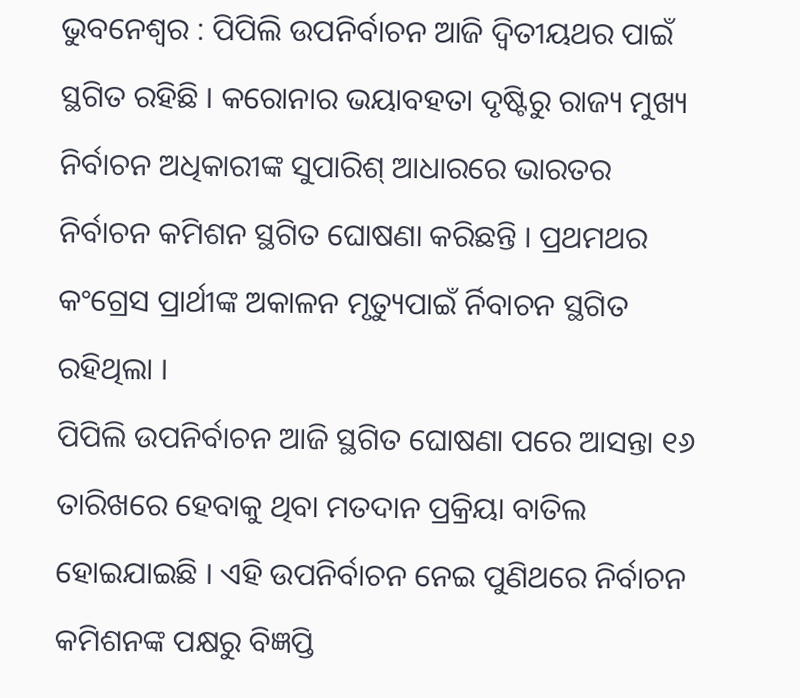ଭୁବନେଶ୍ୱର : ପିପିଲି ଉପନିର୍ବାଚନ ଆଜି ଦ୍ୱିତୀୟଥର ପାଇଁ ସ୍ଥଗିତ ରହିଛି । କରୋନାର ଭୟାବହତା ଦୃଷ୍ଟିରୁ ରାଜ୍ୟ ମୁଖ୍ୟ ନିର୍ବାଚନ ଅଧିକାରୀଙ୍କ ସୁପାରିଶ୍ ଆଧାରରେ ଭାରତର ନିର୍ବାଚନ କମିଶନ ସ୍ଥଗିତ ଘୋଷଣା କରିଛନ୍ତି । ପ୍ରଥମଥର କଂଗ୍ରେସ ପ୍ରାର୍ଥୀଙ୍କ ଅକାଳନ ମୃତ୍ୟୁପାଇଁ ର୍ନିବାଚନ ସ୍ଥଗିତ ରହିଥିଲା ।
ପିପିଲି ଉପନିର୍ବାଚନ ଆଜି ସ୍ଥଗିତ ଘୋଷଣା ପରେ ଆସନ୍ତା ୧୬ ତାରିଖରେ ହେବାକୁ ଥିବା ମତଦାନ ପ୍ରକ୍ରିୟା ବାତିଲ ହୋଇଯାଇଛି । ଏହି ଉପନିର୍ବାଚନ ନେଇ ପୁଣିଥରେ ନିର୍ବାଚନ କମିଶନଙ୍କ ପକ୍ଷରୁ ବିଜ୍ଞପ୍ତି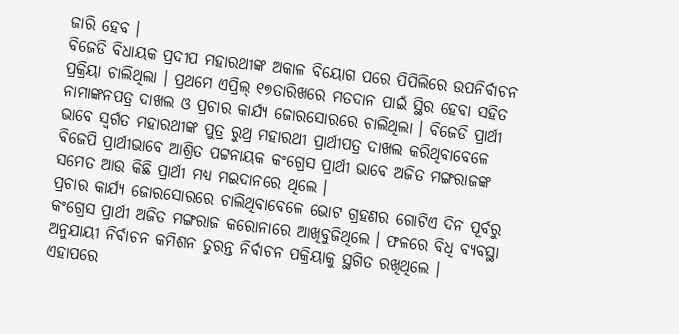ଜାରି ହେବ ।
ବିଜେଡି ବିଧାୟକ ପ୍ରଦୀପ ମହାରଥୀଙ୍କ ଅକାଳ ବିୟୋଗ ପରେ ପିପିଲିରେ ଉପନିର୍ବାଚନ ପ୍ରକ୍ରିୟା ଚାଲିଥିଲା । ପ୍ରଥମେ ଏପ୍ରିଲ୍ ୧୭ତାରିଖରେ ମତଦାନ ପାଇଁ ସ୍ଥିର ହେବା ସହିତ ନାମାଙ୍କନପତ୍ର ଦାଖଲ ଓ ପ୍ରଚାର କାର୍ଯ୍ୟ ଜୋରସୋରରେ ଚାଲିଥିଲା । ବିଜେଡି ପ୍ରାର୍ଥୀ ଭାବେ ସ୍ୱର୍ଗତ ମହାରଥୀଙ୍କ ପୁତ୍ର ରୁଥ୍ର ମହାରଥୀ ପ୍ରାର୍ଥୀପତ୍ର ଦାଖଲ କରିଥିବାବେଳେ ବିଜେପି ପ୍ରାର୍ଥୀଭାବେ ଆଶ୍ରିତ ପଟ୍ଟନାୟକ କଂଗ୍ରେସ ପ୍ରାର୍ଥୀ ଭାବେ ଅଜିତ ମଙ୍ଗରାଜଙ୍କ ସମେତ ଆଉ କିଛି ପ୍ରାର୍ଥୀ ମଧ୍ୟ ମଇଦାନରେ ଥିଲେ ।
ପ୍ରଚାର କାର୍ଯ୍ୟ ଜୋରସୋରରେ ଚାଲିଥିବାବେଳେ ଭୋଟ ଗ୍ରହଣର ଗୋଟିଏ ଦିନ ପୂର୍ବରୁ କଂଗ୍ରେସ ପ୍ରାର୍ଥୀ ଅଜିତ ମଙ୍ଗରାଜ କରୋନାରେ ଆଖିବୁଜିଥିଲେ । ଫଳରେ ବିଧି ବ୍ୟବସ୍ଥା ଅନୁଯାୟୀ ନିର୍ବାଚନ କମିଶନ ତୁରନ୍ତ ନିର୍ବାଚନ ପକ୍ରିୟାକୁ ସ୍ଥଗିତ ରଖିଥିଲେ ।
ଏହାପରେ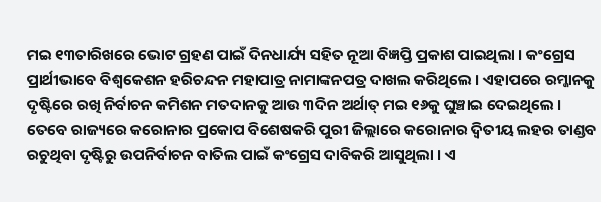ମଇ ୧୩ତାରିଖରେ ଭୋଟ ଗ୍ରହଣ ପାଇଁ ଦିନଧାର୍ଯ୍ୟ ସହିତ ନୂଆ ବିଜ୍ଞପ୍ତି ପ୍ରକାଶ ପାଇଥିଲା । କଂଗ୍ରେସ ପ୍ରାର୍ଥୀଭାବେ ବିଶ୍ୱକେଶନ ହରିଚନ୍ଦନ ମହାପାତ୍ର ନାମାଙ୍କନପତ୍ର ଦାଖଲ କରିଥିଲେ । ଏହାପରେ ରମ୍ଜାନକୁ ଦୃଷ୍ଟିରେ ରଖି ନିର୍ବାଚନ କମିଶନ ମତଦାନକୁ ଆଉ ୩ଦିନ ଅର୍ଥାତ୍ ମଇ ୧୬କୁ ଘୁଞ୍ଚାଇ ଦେଇଥିଲେ ।
ତେବେ ରାଜ୍ୟରେ କରୋନାର ପ୍ରକୋପ ବିଶେଷକରି ପୁରୀ ଜିଲ୍ଲାରେ କରୋନାର ଦ୍ୱିତୀୟ ଲହର ତାଣ୍ଡବ ରଚୁଥିବା ଦୃଷ୍ଟିରୁ ଉପନିର୍ବାଚନ ବାତିଲ ପାଇଁ କଂଗ୍ରେସ ଦାବିକରି ଆସୁଥିଲା । ଏ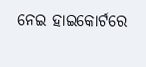ନେଇ ହାଇକୋର୍ଟରେ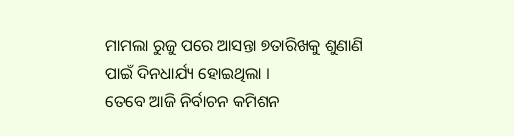ମାମଲା ରୁଜୁ ପରେ ଆସନ୍ତା ୭ତାରିଖକୁ ଶୁଣାଣି ପାଇଁ ଦିନଧାର୍ଯ୍ୟ ହୋଇଥିଲା ।
ତେବେ ଆଜି ନିର୍ବାଚନ କମିଶନ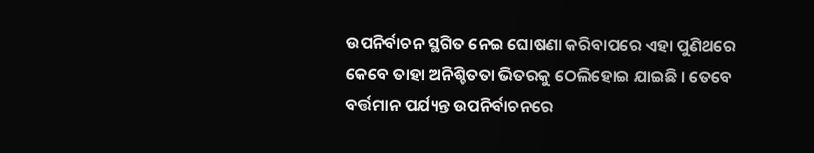ଉପନିର୍ବାଚନ ସ୍ଥଗିତ ନେଇ ଘୋଷଣା କରିବାପରେ ଏହା ପୁଣିଥରେ କେବେ ତାହା ଅନିଶ୍ଚିତତା ଭିତରକୁ ଠେଲିହୋଇ ଯାଇଛି । ତେବେ ବର୍ତ୍ତମାନ ପର୍ଯ୍ୟନ୍ତ ଉପନିର୍ବାଚନରେ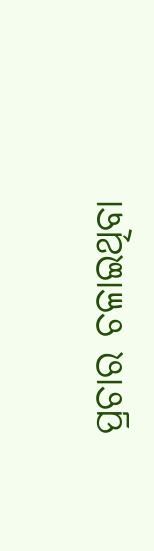ପ୍ରଚାର ଚଳାଇଥିବା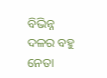ବିଭିନ୍ନ ଦଳର ବହୁ ନେତା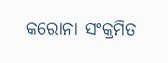କରୋନା ସଂକ୍ରମିତ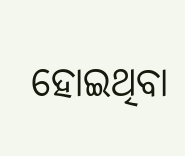ହୋଇଥିବା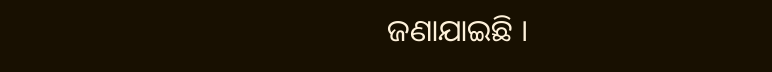ଜଣାଯାଇଛି ।